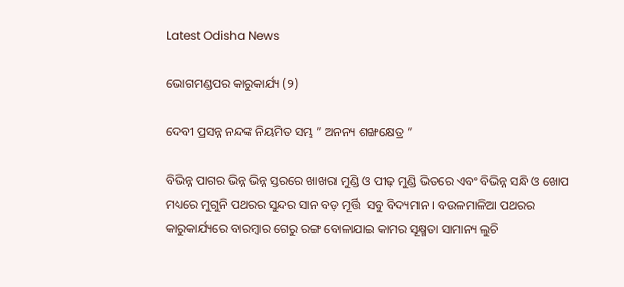Latest Odisha News

ଭୋଗମଣ୍ଡପର କାରୁକାର୍ଯ୍ୟ (୨)

ଦେବୀ ପ୍ରସନ୍ନ ନନ୍ଦଙ୍କ ନିୟମିତ ସମ୍ଭ ” ଅନନ୍ୟ ଶଙ୍ଖକ୍ଷେତ୍ର ”

ବିଭିନ୍ନ ପାଗର ଭିନ୍ନ ଭିନ୍ନ ସ୍ତରରେ ଖାଖରା ମୁଣ୍ଡି ଓ ପୀଢ଼ ମୁଣ୍ଡି ଭିତରେ ଏବଂ ବିଭିନ୍ନ ସନ୍ଧି ଓ ଖୋପ ମଧ୍ୟରେ ମୁଗୁନି ପଥରର ସୁନ୍ଦର ସାନ ବଡ଼ ମୂର୍ତ୍ତି  ସବୁ ବିଦ୍ୟମାନ । ବଉଳମାଳିଆ ପଥରର କାରୁକାର୍ଯ୍ୟରେ ବାରମ୍ବାର ଗେରୁ ରଙ୍ଗ ବୋଳାଯାଇ କାମର ସୂକ୍ଷ୍ମତା ସାମାନ୍ୟ ଲୁଚି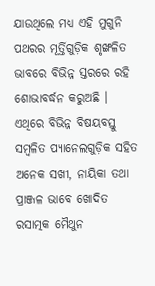ଯାଉଥିଲେ ମଧ୍ୟ ଏହି ମୁଗୁନି ପଥରର ମୂର୍ତ୍ତିଗୁଡ଼ିକ ଶୃଙ୍ଖଳିତ ଭାବରେ ବିଭିନ୍ନ ସ୍ତରରେ ରହି ଶୋଭାବର୍ଦ୍ଧନ କରୁଅଛି ।
ଏଥିରେ ବିଭିନ୍ନ ବିଷୟବସ୍ତୁ ସମ୍ବଳିତ ପ୍ୟାନେଲଗୁଡ଼ିକ ସହିତ ଅନେକ ସଖୀ, ନାୟିକା ତଥା ପ୍ରାଞ୍ଜଳ ଭାବେ ଖୋଦିତ ରସାତ୍ମକ ମୈଥୁନ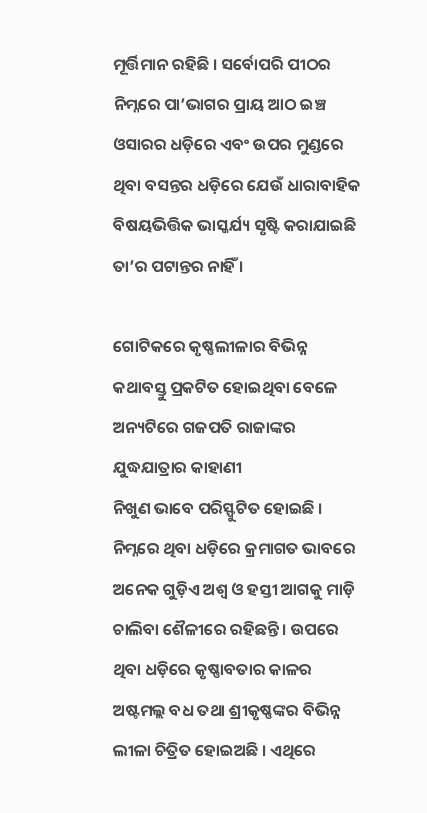ମୂର୍ତ୍ତିମାନ ରହିଛି । ସର୍ବୋପରି ପୀଠର ନିମ୍ନରେ ପା’ଭାଗର ପ୍ରାୟ ଆଠ ଇଞ୍ଚ ଓସାରର ଧଡ଼ିରେ ଏବଂ ଉପର ମୁଣ୍ଡରେ ଥିବା ବସନ୍ତର ଧଡ଼ିରେ ଯେଉଁ ଧାରାବାହିକ ବିଷୟଭିତ୍ତିକ ଭାସ୍କର୍ଯ୍ୟ ସୃଷ୍ଟି କରାଯାଇଛି ତା’ର ପଟାନ୍ତର ନାହିଁ ।

ଗୋଟିକରେ କୃଷ୍ଣଲୀଳାର ବିଭିନ୍ନ କଥାବସ୍ତୁ ପ୍ରକଟିତ ହୋଇଥିବା ବେଳେ ଅନ୍ୟଟିରେ ଗଜପତି ରାଜାଙ୍କର ଯୁଦ୍ଧଯାତ୍ରାର କାହାଣୀ
ନିଖୁଣ ଭାବେ ପରିସ୍ଫୁଟିତ ହୋଇଛି । ନିମ୍ନରେ ଥିବା ଧଡ଼ିରେ କ୍ରମାଗତ ଭାବରେ ଅନେକ ଗୁଡ଼ିଏ ଅଶ୍ୱ ଓ ହସ୍ତୀ ଆଗକୁ ମାଡ଼ି ଚାଲିବା ଶୈଳୀରେ ରହିଛନ୍ତି । ଉପରେ ଥିବା ଧଡ଼ିରେ କୃଷ୍ଣାବତାର କାଳର ଅଷ୍ଟମଲ୍ଲ ବଧ ତଥା ଶ୍ରୀକୃଷ୍ଣଙ୍କର ବିଭିନ୍ନ ଲୀଳା ଚିତ୍ରିତ ହୋଇଅଛି । ଏଥିରେ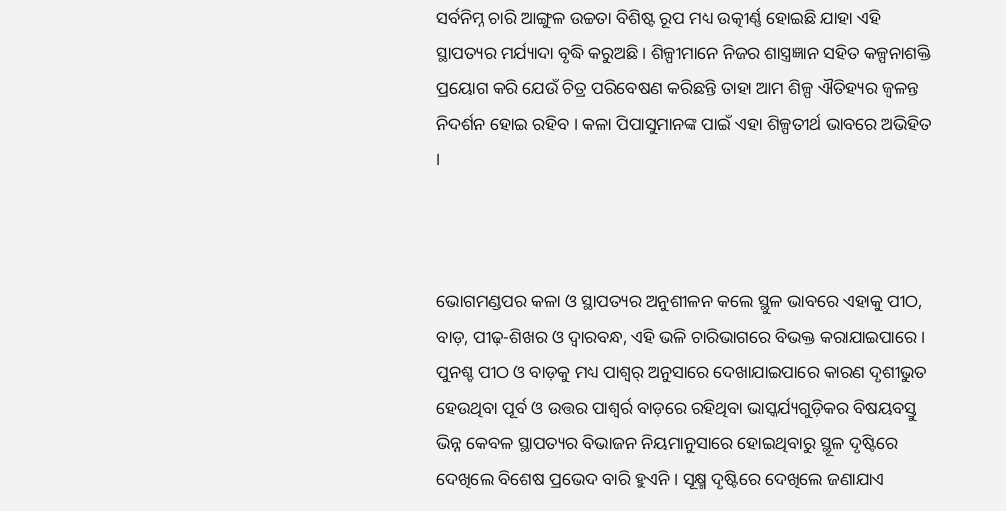ସର୍ବନିମ୍ନ ଚାରି ଆଙ୍ଗୁଳ ଉଚ୍ଚତା ବିଶିଷ୍ଟ ରୂପ ମଧ୍ୟ ଉତ୍କୀର୍ଣ୍ଣ ହୋଇଛି ଯାହା ଏହି ସ୍ଥାପତ୍ୟର ମର୍ଯ୍ୟାଦା ବୃଦ୍ଧି କରୁଅଛି । ଶିଳ୍ପୀମାନେ ନିଜର ଶାସ୍ତ୍ରଜ୍ଞାନ ସହିତ କଳ୍ପନାଶକ୍ତି ପ୍ରୟୋଗ କରି ଯେଉଁ ଚିତ୍ର ପରିବେଷଣ କରିଛନ୍ତି ତାହା ଆମ ଶିଳ୍ପ ଐତିହ୍ୟର ଜ୍ୱଳନ୍ତ ନିଦର୍ଶନ ହୋଇ ରହିବ । କଳା ପିପାସୁମାନଙ୍କ ପାଇଁ ଏହା ଶିଳ୍ପତୀର୍ଥ ଭାବରେ ଅଭିହିତ ।



ଭୋଗମଣ୍ଡପର କଳା ଓ ସ୍ଥାପତ୍ୟର ଅନୁଶୀଳନ କଲେ ସ୍ଥୁଳ ଭାବରେ ଏହାକୁ ପୀଠ, ବାଡ଼, ପୀଢ଼-ଶିଖର ଓ ଦ୍ୱାରବନ୍ଧ, ଏହି ଭଳି ଚାରିଭାଗରେ ବିଭକ୍ତ କରାଯାଇପାରେ । ପୁନଶ୍ଚ ପୀଠ ଓ ବାଡ଼କୁ ମଧ୍ୟ ପାଶ୍ୱର୍ ଅନୁସାରେ ଦେଖାଯାଇପାରେ କାରଣ ଦୃଶୀଭୁତ ହେଉଥିବା ପୂର୍ବ ଓ ଉତ୍ତର ପାଶ୍ୱର୍ର ବାଡ଼ରେ ରହିଥିବା ଭାସ୍କର୍ଯ୍ୟଗୁଡ଼ିକର ବିଷୟବସ୍ତୁ ଭିନ୍ନ କେବଳ ସ୍ଥାପତ୍ୟର ବିଭାଜନ ନିୟମାନୁସାରେ ହୋଇଥିବାରୁ ସ୍ଥୂଳ ଦୃଷ୍ଟିରେ ଦେଖିଲେ ବିଶେଷ ପ୍ରଭେଦ ବାରି ହୁଏନି । ସୂକ୍ଷ୍ମ ଦୃଷ୍ଟିରେ ଦେଖିଲେ ଜଣାଯାଏ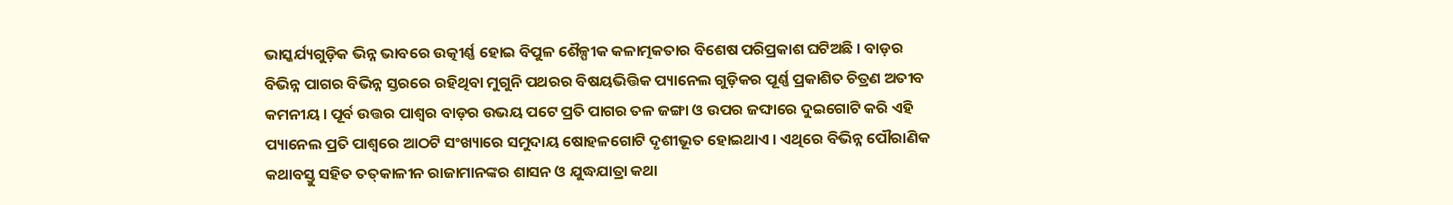ଭାସ୍କର୍ଯ୍ୟଗୁଡ଼ିକ ଭିନ୍ନ ଭାବରେ ଉତ୍କୀର୍ଣ୍ଣ ହୋଇ ବିପୁଳ ଶୈଳ୍ପୀକ କଳାତ୍ମକତାର ବିଶେଷ ପରିପ୍ରକାଶ ଘଟିଅଛି । ବାଡ଼ର ବିଭିନ୍ନ ପାଗର ବିଭିନ୍ନ ସ୍ତରରେ ରହିଥିବା ମୁଗୁନି ପଥରର ବିଷୟଭିତ୍ତିକ ପ୍ୟାନେଲ ଗୁଡ଼ିକର ପୂର୍ଣ୍ଣ ପ୍ରକାଶିତ ଚିତ୍ରଣ ଅତୀବ କମନୀୟ । ପୂର୍ବ ଉତ୍ତର ପାଶ୍ୱର ବାଡ଼ର ଉଭୟ ପଟେ ପ୍ରତି ପାଗର ତଳ ଜଙ୍ଗା ଓ ଉପର ଜଙ୍ଘାରେ ଦୁଇଗୋଟି କରି ଏହି ପ୍ୟାନେଲ ପ୍ରତି ପାଶ୍ୱରେ ଆଠଟି ସଂଖ୍ୟାରେ ସମୁଦାୟ ଷୋହଳଗୋଟି ଦୃଶୀଭୂତ ହୋଇଥାଏ । ଏଥିରେ ବିଭିନ୍ନ ପୌରାଣିକ କଥାବସ୍ତୁ ସହିତ ତତ୍‌କାଳୀନ ରାଜାମାନଙ୍କର ଶାସନ ଓ ଯୁଦ୍ଧଯାତ୍ରା କଥା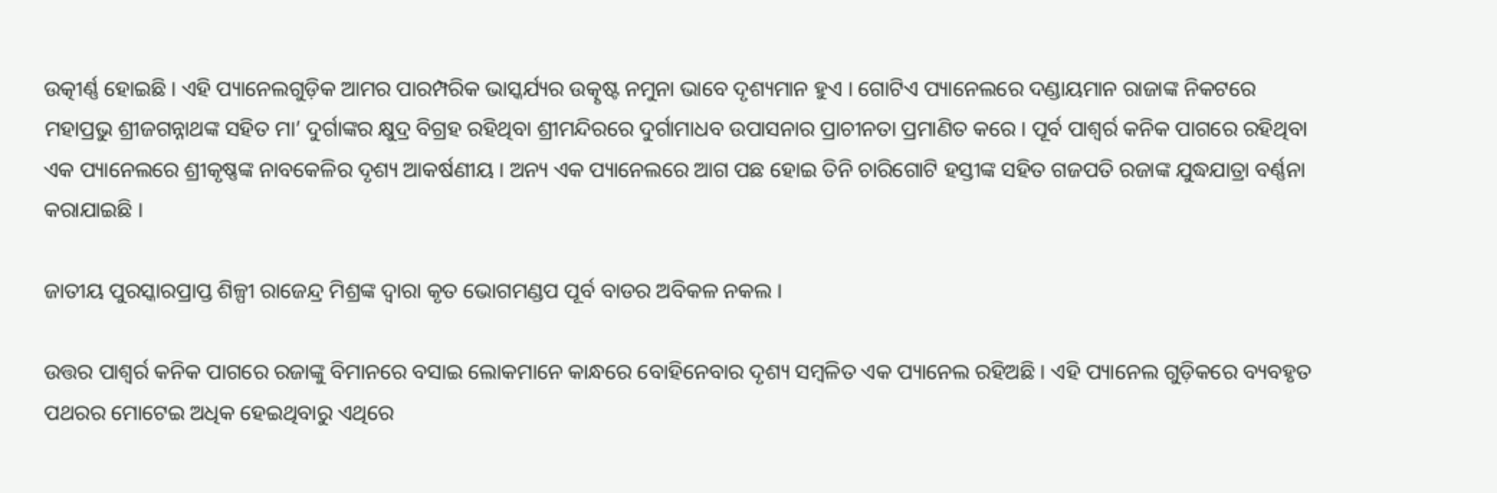ଉତ୍କୀର୍ଣ୍ଣ ହୋଇଛି । ଏହି ପ୍ୟାନେଲଗୁଡ଼ିକ ଆମର ପାରମ୍ପରିକ ଭାସ୍କର୍ଯ୍ୟର ଉତ୍କୃଷ୍ଟ ନମୁନା ଭାବେ ଦୃଶ୍ୟମାନ ହୁଏ । ଗୋଟିଏ ପ୍ୟାନେଲରେ ଦଣ୍ଡାୟମାନ ରାଜାଙ୍କ ନିକଟରେ ମହାପ୍ରଭୁ ଶ୍ରୀଜଗନ୍ନାଥଙ୍କ ସହିତ ମା’ ଦୁର୍ଗାଙ୍କର କ୍ଷୁଦ୍ର ବିଗ୍ରହ ରହିଥିବା ଶ୍ରୀମନ୍ଦିରରେ ଦୁର୍ଗାମାଧବ ଉପାସନାର ପ୍ରାଚୀନତା ପ୍ରମାଣିତ କରେ । ପୂର୍ବ ପାଶ୍ୱର୍ର କନିକ ପାଗରେ ରହିଥିବା ଏକ ପ୍ୟାନେଲରେ ଶ୍ରୀକୃଷ୍ଣଙ୍କ ନାବକେଳିର ଦୃଶ୍ୟ ଆକର୍ଷଣୀୟ । ଅନ୍ୟ ଏକ ପ୍ୟାନେଲରେ ଆଗ ପଛ ହୋଇ ତିନି ଚାରିଗୋଟି ହସ୍ତୀଙ୍କ ସହିତ ଗଜପତି ରଜାଙ୍କ ଯୁଦ୍ଧଯାତ୍ରା ବର୍ଣ୍ଣନା କରାଯାଇଛି ।

ଜାତୀୟ ପୁରସ୍କାରପ୍ରାପ୍ତ ଶିଳ୍ପୀ ରାଜେନ୍ଦ୍ର ମିଶ୍ରଙ୍କ ଦ୍ବାରା କୃତ ଭୋଗମଣ୍ଡପ ପୂର୍ବ ବାଡର ଅବିକଳ ନକଲ ।

ଉତ୍ତର ପାଶ୍ୱର୍ର କନିକ ପାଗରେ ରଜାଙ୍କୁ ବିମାନରେ ବସାଇ ଲୋକମାନେ କାନ୍ଧରେ ବୋହିନେବାର ଦୃଶ୍ୟ ସମ୍ବଳିତ ଏକ ପ୍ୟାନେଲ ରହିଅଛି । ଏହି ପ୍ୟାନେଲ ଗୁଡ଼ିକରେ ବ୍ୟବହୃତ ପଥରର ମୋଟେଇ ଅଧିକ ହେଇଥିବାରୁ ଏଥିରେ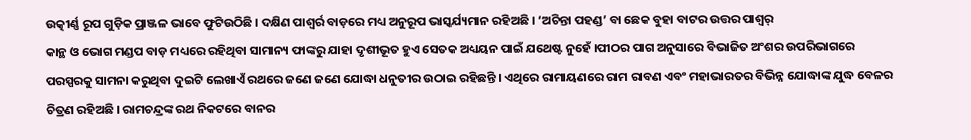ଉତ୍କୀର୍ଣ୍ଣ ରୂପ ଗୁଡ଼ିକ ପ୍ରାଞ୍ଜଳ ଭାବେ ଫୁଟିଉଠିଛି । ଦକ୍ଷିଣ ପାଶ୍ୱର୍ର ବାଡ଼ରେ ମଧ୍ୟ ଅନୁରୂପ ଭାସ୍କର୍ଯ୍ୟମାନ ରହିଅଛି । ‘ଅଚିନ୍ତା ପହଣ୍ଡ’ ବା ଛେକ ବୁହା ବାଟର ଉତ୍ତର ପାଶ୍ୱର୍
କାନ୍ଥ ଓ ଭୋଗ ମଣ୍ଡପ ବାଡ଼ ମଧ୍ୟରେ ରହିଥିବା ସାମାନ୍ୟ ଫାଙ୍କରୁ ଯାହା ଦୃଶୀଭୂତ ହୁଏ ସେତକ ଅଧ୍ୟୟନ ପାଇଁ ଯଥେଷ୍ଟ ନୁହେଁ ।ପୀଠର ପାଗ ଅନୁସାରେ ବିଭାଜିତ ଅଂଶର ଉପରିଭାଗରେ ପରସ୍ପରକୁ ସାମନା କରୁଥିବା ଦୁଇଟି ଲେଖାଏଁ ରଥରେ ଜଣେ ଜଣେ ଯୋଦ୍ଧା ଧନୁତୀର ଉଠାଇ ରହିଛନ୍ତି । ଏଥିରେ ରାମାୟଣରେ ରାମ ରାବଣ ଏବଂ ମହାଭାରତର ବିଭିନ୍ନ ଯୋଦ୍ଧାଙ୍କ ଯୁଦ୍ଧ ବେଳର ଚିତ୍ରଣ ରହିଅଛି । ରାମଚନ୍ଦ୍ରଙ୍କ ରଥ ନିକଟରେ ବାନର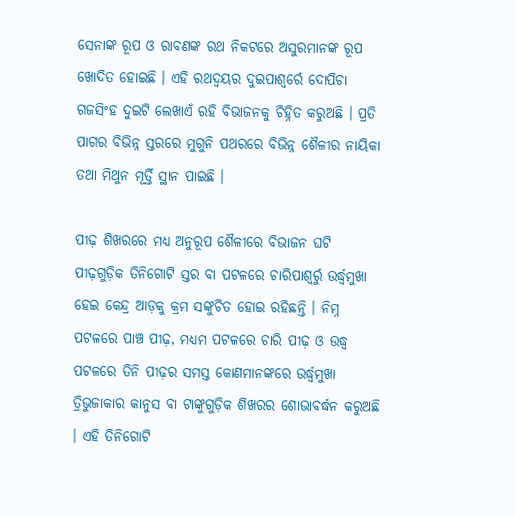ସେନାଙ୍କ ରୂପ ଓ ରାବଣଙ୍କ ରଥ ନିକଟରେ ଅସୁରମାନଙ୍କ ରୂପ ଖୋଦିତ ହୋଇଛି । ଏହି ରଥଦ୍ୱୟର ଦୁଇପାଶ୍ୱର୍ରେ ଦୋପିଚା ଗଜସିଂହ ଦୁଇଟି ଲେଖାଏଁ ରହି ବିଭାଜନକୁ ଚିହ୍ନିତ କରୁଅଛି । ପ୍ରତି ପାଗର ବିଭିନ୍ନ ସ୍ତରରେ ମୁଗୁନି ପଥରରେ ବିଭିନ୍ନ ଶୈଳୀର ନାୟିକା ତଥା ମିଥୁନ ମୂର୍ତ୍ତି ସ୍ଥାନ ପାଇଛି ।

ପୀଢ଼ ଶିଖରରେ ମଧ୍ୟ ଅନୁରୂପ ଶୈଳୀରେ ବିଭାଜନ ଘଟି ପୀଢ଼ଗୁଡ଼ିକ ତିନିଗୋଟି ସ୍ତର ବା ପଟଳରେ ଚାରିପାଶ୍ୱର୍ରୁ ଉର୍ଦ୍ଧ୍ୱମୁଖା ହେଇ କେନ୍ଦ୍ର ଆଡ଼କୁ କ୍ରମ ସଙ୍କୁଚିତ ହୋଇ ରହିଛନ୍ତି । ନିମ୍ନ ପଟଳରେ ପାଞ୍ଚ ପୀଢ଼, ମଧ୍ୟମ ପଟଳରେ ଚାରି ପୀଢ଼ ଓ ଉଦ୍ଧ୍ୱ ପଟଳରେ ତିନି ପୀଢ଼ର ସମସ୍ତ କୋଣମାନଙ୍କରେ ଉର୍ଦ୍ଧ୍ୱମୁଖା ତ୍ରିଭୁଜାକାର କାନୁସ ବା ଟାଙ୍କୁଗୁଡ଼ିକ ଶିଖରର ଶୋଭାବର୍ଦ୍ଧନ କରୁଅଛି । ଏହି ତିନିଗୋଟି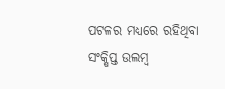ପଟଳର ମଧ୍ୟରେ ରହିଥିବା ସଂକ୍ଷିପ୍ତ ଉଲମ୍ବ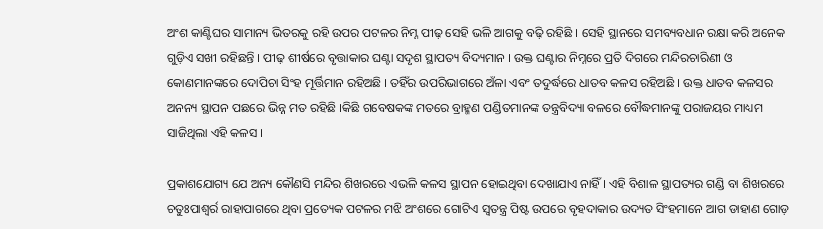ଅଂଶ କାଣ୍ଟିଘର ସାମାନ୍ୟ ଭିତରକୁ ରହି ଉପର ପଟଳର ନିମ୍ନ ପୀଢ଼ ସେହି ଭଳି ଆଗକୁ ବଢ଼ି ରହିଛି । ସେହି ସ୍ଥାନରେ ସମବ୍ୟବଧାନ ରକ୍ଷା କରି ଅନେକ ଗୁଡ଼ିଏ ସଖୀ ରହିଛନ୍ତି । ପୀଢ଼ ଶୀର୍ଷରେ ବୃତ୍ତାକାର ଘଣ୍ଟା ସଦୃଶ ସ୍ଥାପତ୍ୟ ବିଦ୍ୟମାନ । ଉକ୍ତ ଘଣ୍ଟାର ନିମ୍ନରେ ପ୍ରତି ଦିଗରେ ମନ୍ଦିରଚାରିଣୀ ଓ କୋଣମାନଙ୍କରେ ଦୋପିଚା ସିଂହ ମୂର୍ତ୍ତିମାନ ରହିଅଛି । ତହିଁର ଉପରିଭାଗରେ ଅଁଳା ଏବଂ ତଦୁର୍ଦ୍ଧରେ ଧାତବ କଳସ ରହିଅଛି । ଉକ୍ତ ଧାତବ କଳସର ଅନନ୍ୟ ସ୍ଥାପନ ପଛରେ ଭିନ୍ନ ମତ ରହିଛି ।କିଛି ଗବେଷକଙ୍କ ମତରେ ବ୍ରାହ୍ମଣ ପଣ୍ଡିତମାନଙ୍କ ତନ୍ତ୍ରବିଦ୍ୟା ବଳରେ ବୌଦ୍ଧମାନଙ୍କୁ ପରାଜୟର ମାଧ୍ୟମ ସାଜିଥିଲା ଏହି କଳସ ।

ପ୍ରକାଶଯୋଗ୍ୟ ଯେ ଅନ୍ୟ କୌଣସି ମନ୍ଦିର ଶିଖରରେ ଏଭଳି କଳସ ସ୍ଥାପନ ହୋଇଥିବା ଦେଖାଯାଏ ନାହିଁ । ଏହି ବିଶାଳ ସ୍ଥାପତ୍ୟର ଗଣ୍ଡି ବା ଶିଖରରେ ଚତୁଃପାଶ୍ୱର୍ର ରାହାପାଗରେ ଥିବା ପ୍ରତ୍ୟେକ ପଟଳର ମଝି ଅଂଶରେ ଗୋଟିଏ ସ୍ୱତନ୍ତ୍ର ପିଷ୍ଟ ଉପରେ ବୃହଦାକାର ଉଦ୍ୟତ ସିଂହମାନେ ଆଗ ଡାହାଣ ଗୋଡ଼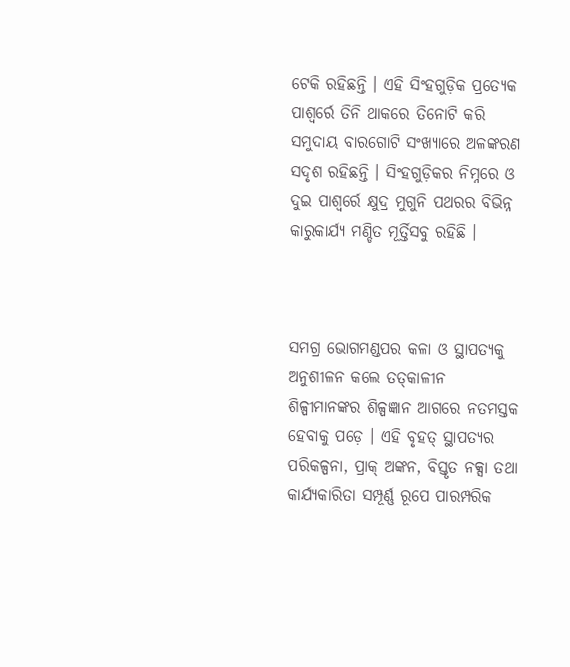ଟେକି ରହିଛନ୍ତି । ଏହି ସିଂହଗୁଡ଼ିକ ପ୍ରତ୍ୟେକ ପାଶ୍ୱର୍ରେ ତିନି ଥାକରେ ତିନୋଟି କରି
ସମୁଦାୟ ବାରଗୋଟି ସଂଖ୍ୟାରେ ଅଳଙ୍କରଣ ସଦୃଶ ରହିଛନ୍ତି । ସିଂହଗୁଡ଼ିକର ନିମ୍ନରେ ଓ ଦୁଇ ପାଶ୍ୱର୍ରେ କ୍ଷୁଦ୍ର ମୁଗୁନି ପଥରର ବିଭିନ୍ନ କାରୁକାର୍ଯ୍ୟ ମଣ୍ଡିତ ମୂର୍ତ୍ତିସବୁ ରହିଛି ।



ସମଗ୍ର ଭୋଗମଣ୍ଡପର କଳା ଓ ସ୍ଥାପତ୍ୟକୁ ଅନୁଶୀଳନ କଲେ ତତ୍‌କାଳୀନ ଶିଳ୍ପୀମାନଙ୍କର ଶିଳ୍ପଜ୍ଞାନ ଆଗରେ ନତମସ୍ତକ ହେବାକୁ ପଡ଼େ । ଏହି ବୃହତ୍ ସ୍ଥାପତ୍ୟର ପରିକଳ୍ପନା, ପ୍ରାକ୍ ଅଙ୍କନ, ବିସ୍ତୃତ ନକ୍ସା ତଥା କାର୍ଯ୍ୟକାରିତା ସମ୍ପୂର୍ଣ୍ଣ ରୂପେ ପାରମ୍ପରିକ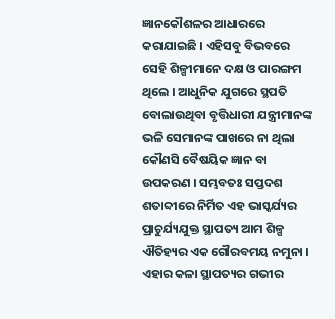ଜ୍ଞାନକୌଶଳର ଆଧାରରେ କରାଯାଇଛି । ଏହିସବୁ ବିଭବରେ ସେହି ଶିଳ୍ପୀମାନେ ଦକ୍ଷ ଓ ପାରଙ୍ଗମ ଥିଲେ । ଆଧୁନିକ ଯୁଗରେ ସ୍ଥପତି ବୋଲାଉଥିବା ବୃତ୍ତିଧାରୀ ଯନ୍ତ୍ରୀମାନଙ୍କ ଭଳି ସେମାନଙ୍କ ପାଖରେ ନା ଥିଲା କୌଣସି ବୈଷୟିକ ଜ୍ଞାନ ବା ଉପକରଣ । ସମ୍ଭବତଃ ସପ୍ତଦଶ ଶତାବ୍ଦୀରେ ନିର୍ମିତ ଏହ ଭାସ୍କର୍ଯ୍ୟର ପ୍ରାଚୁର୍ଯ୍ୟଯୁକ୍ତ ସ୍ଥାପତ୍ୟ ଆମ ଶିଳ୍ପ ଐତିହ୍ୟର ଏକ ଗୌରବମୟ ନମୁନା । ଏହାର କଳା ସ୍ଥାପତ୍ୟର ଗଭୀର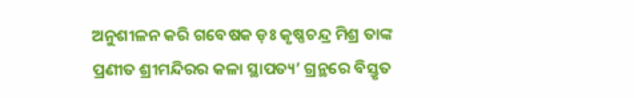ଅନୁଶୀଳନ କରି ଗବେଷକ ଡ଼ଃ କୃଷ୍ଣଚନ୍ଦ୍ର ମିଶ୍ର ତାଙ୍କ ପ୍ରଣୀତ ଶ୍ରୀମନ୍ଦିରର କଳା ସ୍ଥାପତ୍ୟ’ ଗ୍ରନ୍ଥରେ ବିସ୍ତୃତ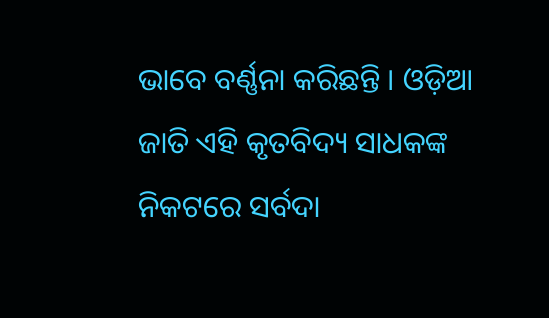ଭାବେ ବର୍ଣ୍ଣନା କରିଛନ୍ତି । ଓଡ଼ିଆ ଜାତି ଏହି କୃତବିଦ୍ୟ ସାଧକଙ୍କ ନିକଟରେ ସର୍ବଦା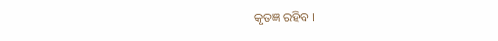କୃତଜ୍ଞ ରହିବ ।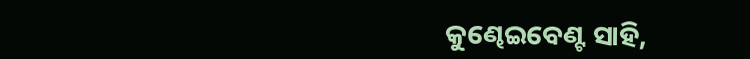କୁଣ୍ଢେଇବେଣ୍ଟ ସାହି,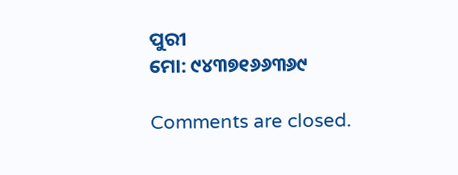ପୁରୀ
ମୋ: ୯୪୩୭୧୬୬୩୬୯

Comments are closed.